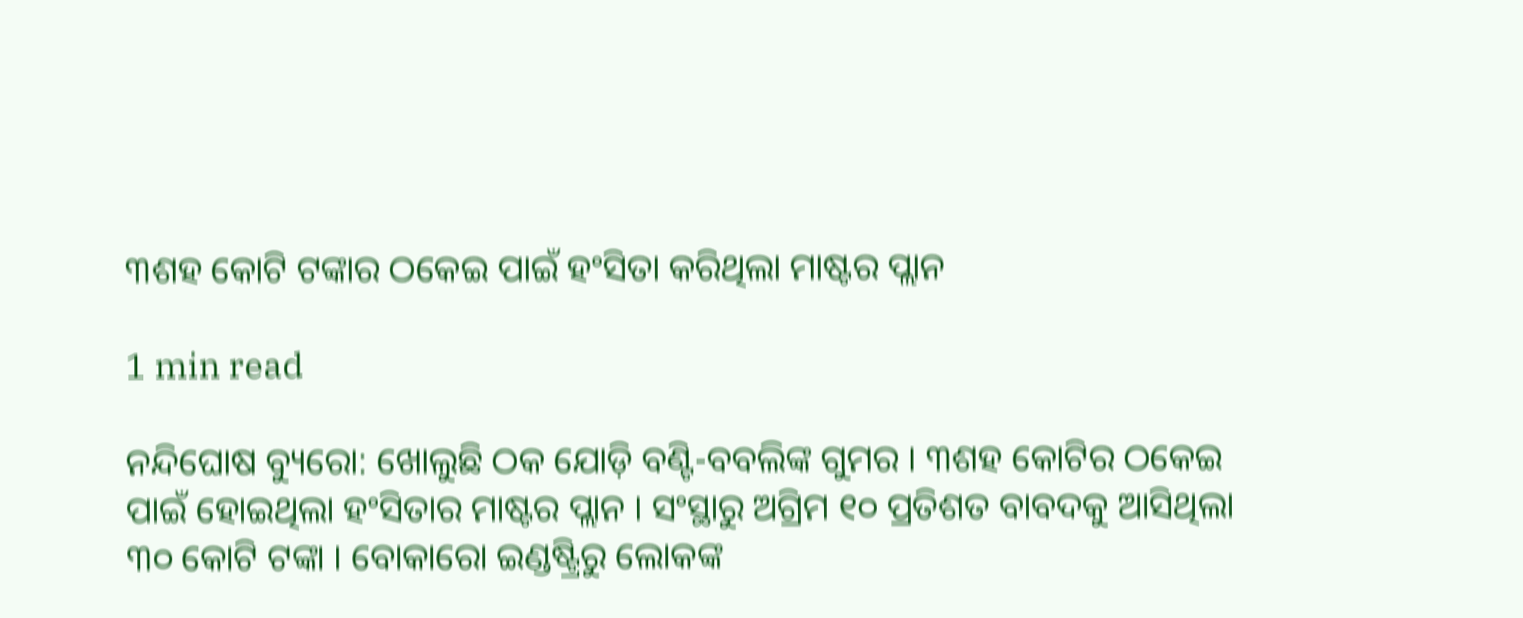୩ଶହ କୋଟି ଟଙ୍କାର ଠକେଇ ପାଇଁ ହଂସିତା କରିଥିଲା ମାଷ୍ଟର ପ୍ଲାନ

1 min read

ନନ୍ଦିଘୋଷ ବ୍ୟୁରୋ: ଖୋଲୁଛି ଠକ ଯୋଡ଼ି ବଣ୍ଟି-ବବଲିଙ୍କ ଗୁମର । ୩ଶହ କୋଟିର ଠକେଇ ପାଇଁ ହୋଇଥିଲା ହଂସିତାର ମାଷ୍ଟର ପ୍ଲାନ । ସଂସ୍ଥାରୁ ଅଗ୍ରିମ ୧୦ ପ୍ରତିଶତ ବାବଦକୁ ଆସିଥିଲା ୩୦ କୋଟି ଟଙ୍କା । ବୋକାରୋ ଇଣ୍ଡଷ୍ଟ୍ରିରୁ ଲୋକଙ୍କ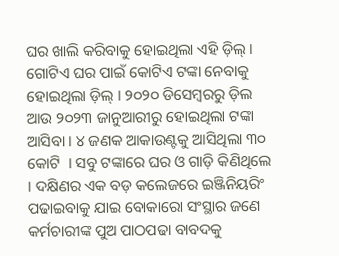ଘର ଖାଲି କରିବାକୁ ହୋଇଥିଲା ଏହି ଡ଼ିଲ୍ । ଗୋଟିଏ ଘର ପାଇଁ କୋଟିଏ ଟଙ୍କା ନେବାକୁ ହୋଇଥିଲା ଡ଼ିଲ୍ । ୨୦୨୦ ଡିସେମ୍ବରରୁ ଡ଼ିଲ ଆଉ ୨୦୨୩ ଜାନୁଆରୀରୁ ହୋଇଥିଲା ଟଙ୍କା ଆସିବା । ୪ ଜଣକ ଆକାଉଣ୍ଟକୁ ଆସିଥିଲା ୩୦ କୋଟି  । ସବୁ ଟଙ୍କାରେ ଘର ଓ ଗାଡ଼ି କିଣିଥିଲେ । ଦକ୍ଷିଣର ଏକ ବଡ଼ କଲେଜରେ ଇଞ୍ଜିନିୟରିଂ ପଢାଇବାକୁ ଯାଇ ବୋକାରୋ ସଂସ୍ଥାର ଜଣେ କର୍ମଚାରୀଙ୍କ ପୁଅ ପାଠପଢା ବାବଦକୁ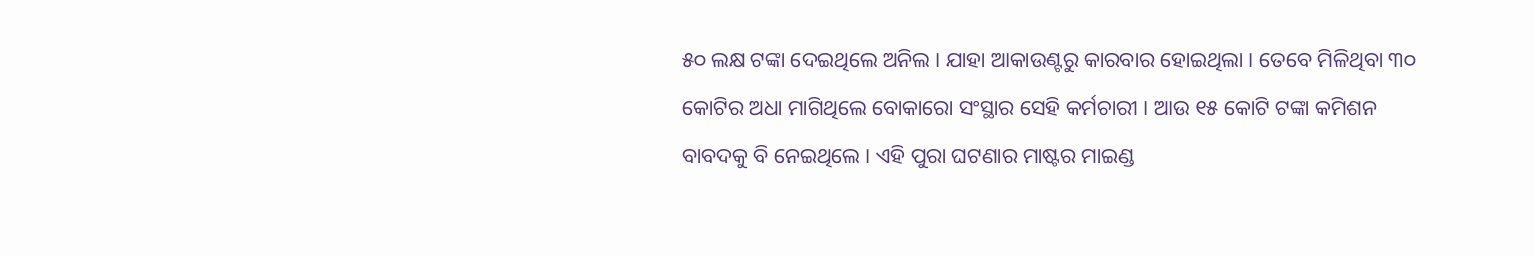୫୦ ଲକ୍ଷ ଟଙ୍କା ଦେଇଥିଲେ ଅନିଲ । ଯାହା ଆକାଉଣ୍ଟରୁ କାରବାର ହୋଇଥିଲା । ତେବେ ମିଳିଥିବା ୩୦ କୋଟିର ଅଧା ମାଗିଥିଲେ ବୋକାରୋ ସଂସ୍ଥାର ସେହି କର୍ମଚାରୀ । ଆଉ ୧୫ କୋଟି ଟଙ୍କା କମିଶନ ବାବଦକୁ ବି ନେଇଥିଲେ । ଏହି ପୁରା ଘଟଣାର ମାଷ୍ଟର ମାଇଣ୍ଡ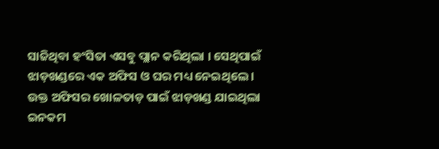ସାଜିଥିବା ହଂସିତା ଏସବୁ ପ୍ଲାନ କରିଥିଲା । ସେଥିପାଇଁ ଝାଡ଼ଖଣ୍ଡରେ ଏକ ଅଫିସ ଓ ଘର ମଧ୍ୟ ନେଇଥିଲେ । ଉକ୍ତ ଅଫିସର ଖୋଳତାଡ଼ ପାଇଁ ଝାଡ଼ଖଣ୍ଡ ଯାଇଥିଲା ଇନକମ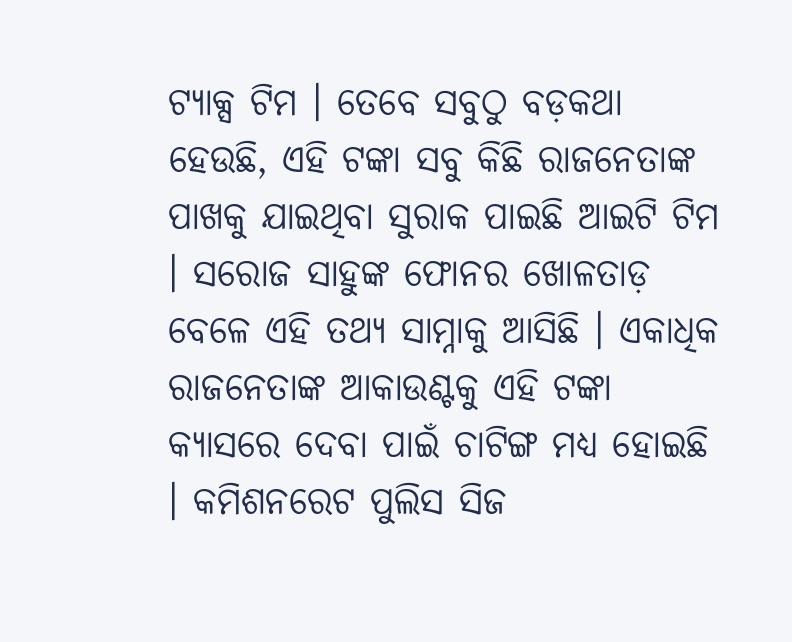ଟ୍ୟାକ୍ସ ଟିମ । ତେବେ ସବୁଠୁ ବଡ଼କଥା ହେଉଛି, ଏହି ଟଙ୍କା ସବୁ କିଛି ରାଜନେତାଙ୍କ ପାଖକୁ ଯାଇଥିବା ସୁରାକ ପାଇଛି ଆଇଟି ଟିମ । ସରୋଜ ସାହୁଙ୍କ ଫୋନର ଖୋଳତାଡ଼ ବେଳେ ଏହି ତଥ୍ୟ ସାମ୍ନାକୁ ଆସିଛି । ଏକାଧିକ ରାଜନେତାଙ୍କ ଆକାଉଣ୍ଟକୁ ଏହି ଟଙ୍କା କ୍ୟାସରେ ଦେବା ପାଇଁ ଚାଟିଙ୍ଗ ମଧ୍ୟ ହୋଇଛି  । କମିଶନରେଟ ପୁଲିସ ସିଜ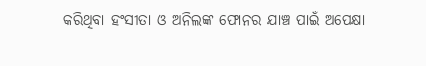କରିଥିବା ହଂସୀତା ଓ ଅନିଲଙ୍କ ଫୋନର ଯାଞ୍ଚ ପାଇଁ ଅପେକ୍ଷା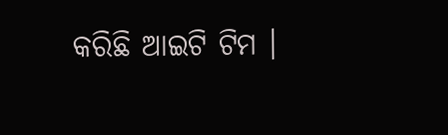କରିଛି ଆଇଟି ଟିମ ।